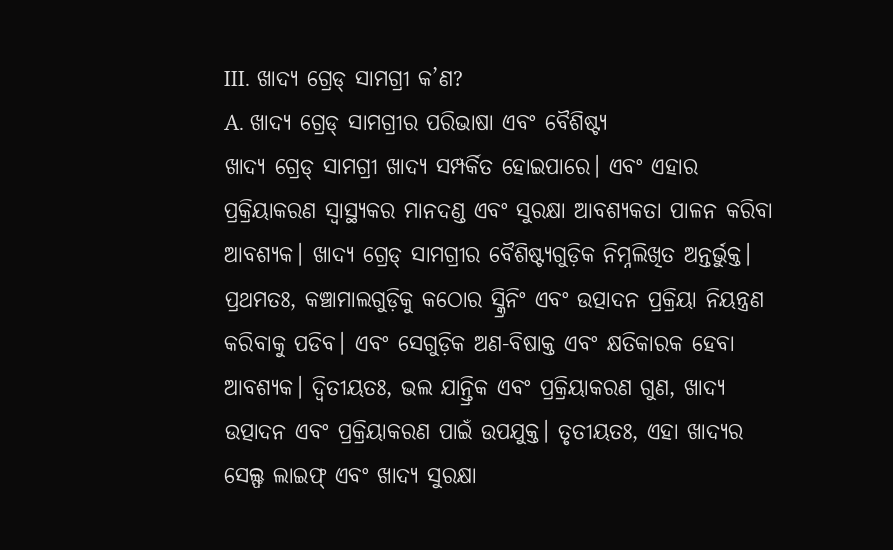III. ଖାଦ୍ୟ ଗ୍ରେଡ୍ ସାମଗ୍ରୀ କ’ଣ?
A. ଖାଦ୍ୟ ଗ୍ରେଡ୍ ସାମଗ୍ରୀର ପରିଭାଷା ଏବଂ ବୈଶିଷ୍ଟ୍ୟ
ଖାଦ୍ୟ ଗ୍ରେଡ୍ ସାମଗ୍ରୀ ଖାଦ୍ୟ ସମ୍ପର୍କିତ ହୋଇପାରେ। ଏବଂ ଏହାର ପ୍ରକ୍ରିୟାକରଣ ସ୍ୱାସ୍ଥ୍ୟକର ମାନଦଣ୍ଡ ଏବଂ ସୁରକ୍ଷା ଆବଶ୍ୟକତା ପାଳନ କରିବା ଆବଶ୍ୟକ। ଖାଦ୍ୟ ଗ୍ରେଡ୍ ସାମଗ୍ରୀର ବୈଶିଷ୍ଟ୍ୟଗୁଡ଼ିକ ନିମ୍ନଲିଖିତ ଅନ୍ତର୍ଭୁକ୍ତ। ପ୍ରଥମତଃ, କଞ୍ଚାମାଲଗୁଡ଼ିକୁ କଠୋର ସ୍କ୍ରିନିଂ ଏବଂ ଉତ୍ପାଦନ ପ୍ରକ୍ରିୟା ନିୟନ୍ତ୍ରଣ କରିବାକୁ ପଡିବ। ଏବଂ ସେଗୁଡ଼ିକ ଅଣ-ବିଷାକ୍ତ ଏବଂ କ୍ଷତିକାରକ ହେବା ଆବଶ୍ୟକ। ଦ୍ୱିତୀୟତଃ, ଭଲ ଯାନ୍ତ୍ରିକ ଏବଂ ପ୍ରକ୍ରିୟାକରଣ ଗୁଣ, ଖାଦ୍ୟ ଉତ୍ପାଦନ ଏବଂ ପ୍ରକ୍ରିୟାକରଣ ପାଇଁ ଉପଯୁକ୍ତ। ତୃତୀୟତଃ, ଏହା ଖାଦ୍ୟର ସେଲ୍ଫ ଲାଇଫ୍ ଏବଂ ଖାଦ୍ୟ ସୁରକ୍ଷା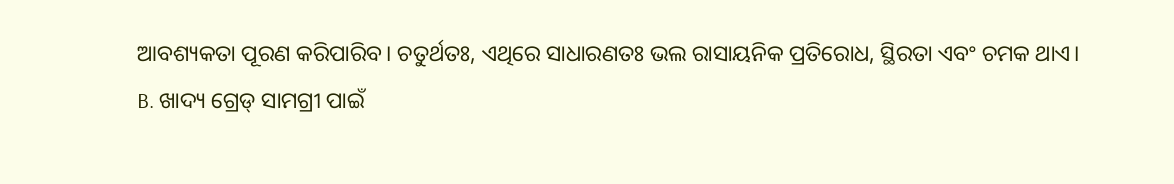ଆବଶ୍ୟକତା ପୂରଣ କରିପାରିବ। ଚତୁର୍ଥତଃ, ଏଥିରେ ସାଧାରଣତଃ ଭଲ ରାସାୟନିକ ପ୍ରତିରୋଧ, ସ୍ଥିରତା ଏବଂ ଚମକ ଥାଏ।
B. ଖାଦ୍ୟ ଗ୍ରେଡ୍ ସାମଗ୍ରୀ ପାଇଁ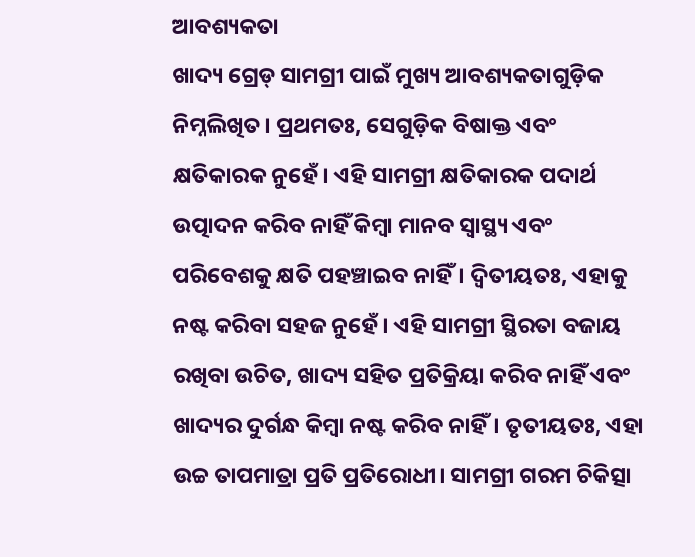ଆବଶ୍ୟକତା
ଖାଦ୍ୟ ଗ୍ରେଡ୍ ସାମଗ୍ରୀ ପାଇଁ ମୁଖ୍ୟ ଆବଶ୍ୟକତାଗୁଡ଼ିକ ନିମ୍ନଲିଖିତ। ପ୍ରଥମତଃ, ସେଗୁଡ଼ିକ ବିଷାକ୍ତ ଏବଂ କ୍ଷତିକାରକ ନୁହେଁ। ଏହି ସାମଗ୍ରୀ କ୍ଷତିକାରକ ପଦାର୍ଥ ଉତ୍ପାଦନ କରିବ ନାହିଁ କିମ୍ବା ମାନବ ସ୍ୱାସ୍ଥ୍ୟ ଏବଂ ପରିବେଶକୁ କ୍ଷତି ପହଞ୍ଚାଇବ ନାହିଁ। ଦ୍ୱିତୀୟତଃ, ଏହାକୁ ନଷ୍ଟ କରିବା ସହଜ ନୁହେଁ। ଏହି ସାମଗ୍ରୀ ସ୍ଥିରତା ବଜାୟ ରଖିବା ଉଚିତ, ଖାଦ୍ୟ ସହିତ ପ୍ରତିକ୍ରିୟା କରିବ ନାହିଁ ଏବଂ ଖାଦ୍ୟର ଦୁର୍ଗନ୍ଧ କିମ୍ବା ନଷ୍ଟ କରିବ ନାହିଁ। ତୃତୀୟତଃ, ଏହା ଉଚ୍ଚ ତାପମାତ୍ରା ପ୍ରତି ପ୍ରତିରୋଧୀ। ସାମଗ୍ରୀ ଗରମ ଚିକିତ୍ସା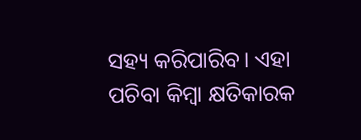ସହ୍ୟ କରିପାରିବ। ଏହା ପଚିବା କିମ୍ବା କ୍ଷତିକାରକ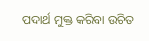ପଦାର୍ଥ ମୁକ୍ତ କରିବା ଉଚିତ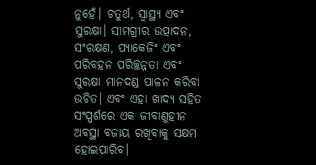ନୁହେଁ। ଚତୁର୍ଥ, ସ୍ୱାସ୍ଥ୍ୟ ଏବଂ ସୁରକ୍ଷା। ସାମଗ୍ରୀର ଉତ୍ପାଦନ, ସଂରକ୍ଷଣ, ପ୍ୟାକେଜିଂ ଏବଂ ପରିବହନ ପରିଚ୍ଛନ୍ନତା ଏବଂ ସୁରକ୍ଷା ମାନଦଣ୍ଡ ପାଳନ କରିବା ଉଚିତ। ଏବଂ ଏହା ଖାଦ୍ୟ ସହିତ ସଂସ୍ପର୍ଶରେ ଏକ ଜୀବାଣୁହୀନ ଅବସ୍ଥା ବଜାୟ ରଖିବାକୁ ସକ୍ଷମ ହୋଇପାରିବ।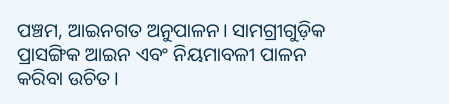ପଞ୍ଚମ, ଆଇନଗତ ଅନୁପାଳନ। ସାମଗ୍ରୀଗୁଡ଼ିକ ପ୍ରାସଙ୍ଗିକ ଆଇନ ଏବଂ ନିୟମାବଳୀ ପାଳନ କରିବା ଉଚିତ।